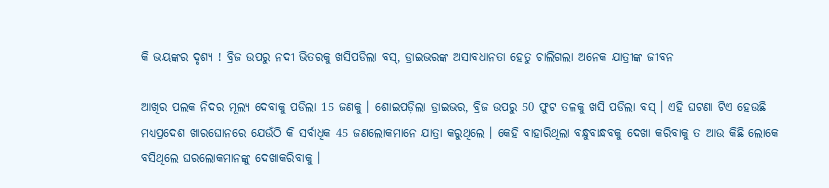କି ଭୟଙ୍କର ଦୃଶ୍ୟ ! ବ୍ରିଜ ଉପରୁ ନଦୀ ଭିତରକୁ ଖସିପଡିଲା ବସ୍, ଡ୍ରାଇଭରଙ୍କ ଅସାବଧାନତା ହେତୁ ଚାଲିଗଲା ଅନେକ ଯାତ୍ରୀଙ୍କ ଜୀବନ

ଆଖିର ପଲକ ନିଦର ମୂଲ୍ୟ ଦେବାକୁ ପଡିଲା 15 ଜଣକୁ । ଶୋଇପଡ଼ିଲା ଡ୍ରାଇଭର, ବ୍ରିଜ ଉପରୁ 50 ଫୁଟ ତଳକୁ ଖସି ପଡିଲା ବସ୍ । ଏହି ଘଟଣା ଟିଏ ହେଉଛି ମଧ୍ୟପ୍ରଦେଶ ଖାରଘୋନରେ ଯେଉଁଠି କି ସର୍ବାଧିକ 45 ଜଣଲୋକମାନେ ଯାତ୍ରା କରୁଥିଲେ । କେହି ବାହାରିଥିଲା ବନ୍ଧୁବାନ୍ଧବକୁ ଦେଖା କରିବାକୁ ତ ଆଉ କିଛି ଲୋକେ ବସିଥିଲେ ଘରଲୋକମାନଙ୍କୁ ଦେଖାକରିବାକୁ ।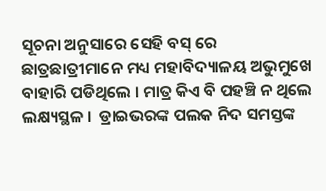ସୂଚନା ଅନୁସାରେ ସେହି ବସ୍ ରେ  ଛାତ୍ରଛାତ୍ରୀମାନେ ମଧ୍ୟ ମହାବିଦ୍ୟାଳୟ ଅଭୁମୁଖେ ବାହାରି ପଡିଥିଲେ । ମାତ୍ର କିଏ ବି ପହଞ୍ଚି ନ ଥିଲେ ଲକ୍ଷ୍ୟସ୍ଥଳ ।  ଡ୍ରାଇଭରଙ୍କ ପଲକ ନିଦ ସମସ୍ତଙ୍କ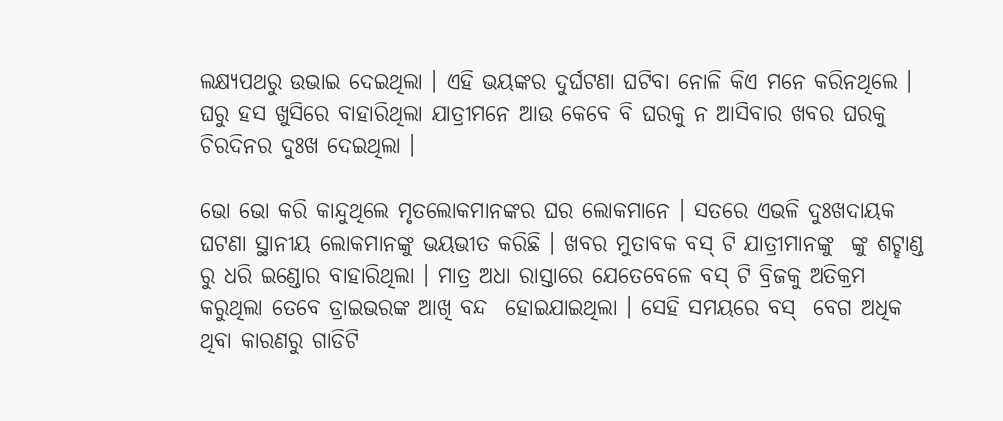ଲକ୍ଷ୍ୟପଥରୁ ଉଭାଇ ଦେଇଥିଲା । ଏହି ଭୟଙ୍କର ଦୁର୍ଘଟଣା ଘଟିବା ନୋଳି କିଏ ମନେ କରିନଥିଲେ । ଘରୁ ହସ ଖୁସିରେ ବାହାରିଥିଲା ଯାତ୍ରୀମନେ ଆଉ କେବେ ବି ଘରକୁ ନ ଆସିବାର ଖବର ଘରକୁ ଚିରଦିନର ଦୁଃଖ ଦେଇଥିଲା ।

ଭୋ ଭୋ କରି କାନ୍ଦୁଥିଲେ ମୃତଲୋକମାନଙ୍କର ଘର ଲୋକମାନେ । ସତରେ ଏଭଳି ଦୁଃଖଦାୟକ ଘଟଣା ସ୍ଥାନୀୟ ଲୋକମାନଙ୍କୁ ଭୟଭୀତ କରିଛି । ଖବର ମୁତାବକ ବସ୍ ଟି ଯାତ୍ରୀମାନଙ୍କୁ  ଙ୍କୁ ଶଟ୍ହାଣ୍ଡ ରୁ ଧରି ଇଣ୍ଡୋର ବାହାରିଥିଲା । ମାତ୍ର ଅଧା ରାସ୍ତାରେ ଯେତେବେଳେ ବସ୍ ଟି ବ୍ରିଜକୁ ଅତିକ୍ରମ କରୁଥିଲା ତେବେ ଡ୍ରାଇଭରଙ୍କ ଆଖି ବନ୍ଦ  ହୋଇଯାଇଥିଲା । ସେହି ସମୟରେ ବସ୍  ବେଗ ଅଧିକ ଥିବା କାରଣରୁ ଗାଡିଟି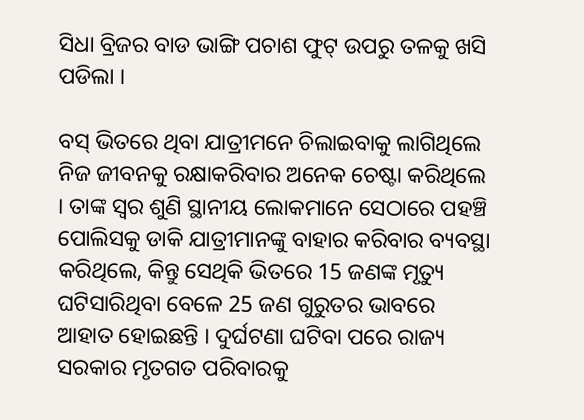ସିଧା ବ୍ରିଜର ବାଡ ଭାଙ୍ଗି ପଚାଶ ଫୁଟ୍ ଉପରୁ ତଳକୁ ଖସି ପଡିଲା ।

ବସ୍ ଭିତରେ ଥିବା ଯାତ୍ରୀମନେ ଚିଲାଇବାକୁ ଲାଗିଥିଲେ ନିଜ ଜୀବନକୁ ରକ୍ଷାକରିବାର ଅନେକ ଚେଷ୍ଟା କରିଥିଲେ । ତାଙ୍କ ସ୍ଵର ଶୁଣି ସ୍ଥାନୀୟ ଲୋକମାନେ ସେଠାରେ ପହଞ୍ଚି ପୋଲିସକୁ ଡାକି ଯାତ୍ରୀମାନଙ୍କୁ ବାହାର କରିବାର ବ୍ୟବସ୍ଥା କରିଥିଲେ, କିନ୍ତୁ ସେଥିକି ଭିତରେ 15 ଜଣଙ୍କ ମୃତ୍ୟୁ ଘଟିସାରିଥିବା ବେଳେ 25 ଜଣ ଗୁରୁତର ଭାବରେ  ଆହାତ ହୋଇଛନ୍ତି । ଦୁର୍ଘଟଣା ଘଟିବା ପରେ ରାଜ୍ୟ ସରକାର ମୃତଗତ ପରିବାରକୁ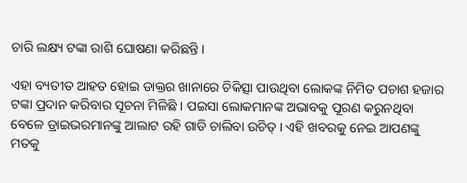ଚାରି ଲକ୍ଷ୍ୟ ଟଙ୍କା ରାଶି ଘୋଷଣା କରିଛନ୍ତି ।

ଏହା ବ୍ୟତୀତ ଆହତ ହୋଇ ଡାକ୍ତର ଖାନାରେ ଚିକିତ୍ସା ପାଉଥିବା ଲୋକଙ୍କ ନିମିତ ପଚାଶ ହଜାର ଟଙ୍କା ପ୍ରଦାନ କରିବାର ସୂଚନା ମିଳିଛି । ପଇସା ଲୋକମାନଙ୍କ ଅଭାବକୁ ପୂରଣ କରୁନଥିବା ବେଳେ ଡ୍ରାଇଭରମାନଙ୍କୁ ଆଲାଟ ରହି ଗାଡି ଚାଲିବା ଉଚିତ୍ । ଏହି ଖବରକୁ ନେଇ ଆପଣଙ୍କୁ ମତକୁ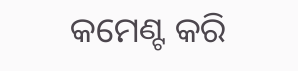କମେଣ୍ଟ କରି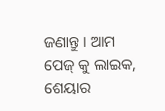ଜଣାନ୍ତୁ । ଆମ ପେଜ୍ କୁ ଲାଇକ, ଶେୟାର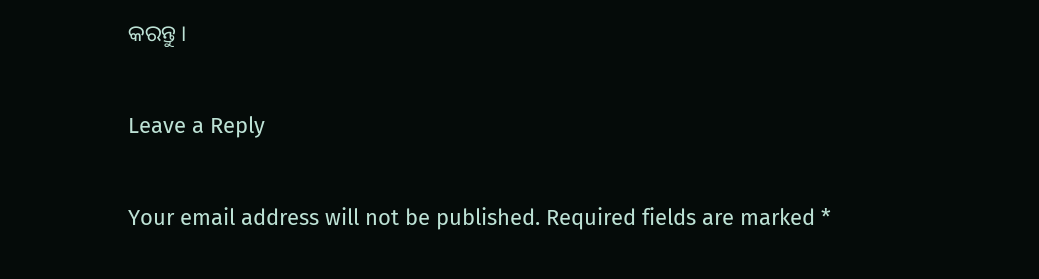କରନ୍ତୁ ।

Leave a Reply

Your email address will not be published. Required fields are marked *